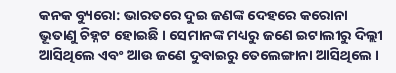କନକ ବ୍ୟୁରୋ: ଭାରତରେ ଦୁଇ ଜଣଙ୍କ ଦେହରେ କରୋନା ଭୂତାଣୁ ଚିହ୍ନଟ ହୋଇଛି । ସେମାନଙ୍କ ମଧ୍ୟରୁ ଜଣେ ଇଟାଲୀରୁ ଦିଲ୍ଲୀ ଆସିଥିଲେ ଏବଂ ଆଉ ଜଣେ ଦୁବାଇରୁ ତେଲେଙ୍ଗାନା ଆସିଥିଲେ ।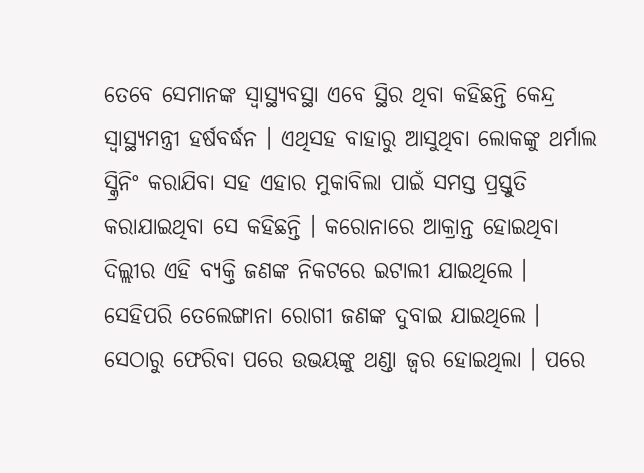ତେବେ ସେମାନଙ୍କ ସ୍ୱାସ୍ଥ୍ୟବସ୍ଥା ଏବେ ସ୍ଥିର ଥିବା କହିଛନ୍ତି କେନ୍ଦ୍ର ସ୍ୱାସ୍ଥ୍ୟମନ୍ତ୍ରୀ ହର୍ଷବର୍ଦ୍ଧନ । ଏଥିସହ ବାହାରୁ ଆସୁଥିବା ଲୋକଙ୍କୁ ଥର୍ମାଲ ସ୍କ୍ରିନିଂ କରାଯିବା ସହ ଏହାର ମୁକାବିଲା ପାଇଁ ସମସ୍ତ ପ୍ରସ୍ତୁତି କରାଯାଇଥିବା ସେ କହିଛନ୍ତି । କରୋନାରେ ଆକ୍ରାନ୍ତ ହୋଇଥିବା ଦିଲ୍ଲୀର ଏହି ବ୍ୟକ୍ତି ଜଣଙ୍କ ନିକଟରେ ଇଟାଲୀ ଯାଇଥିଲେ । ସେହିପରି ତେଲେଙ୍ଗାନା ରୋଗୀ ଜଣଙ୍କ ଦୁବାଇ ଯାଇଥିଲେ । ସେଠାରୁ ଫେରିବା ପରେ ଉଭୟଙ୍କୁ ଥଣ୍ଡା ଜ୍ୱର ହୋଇଥିଲା । ପରେ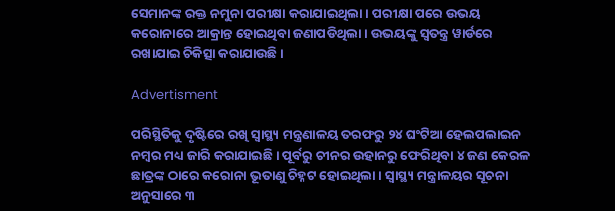ସେମାନଙ୍କ ରକ୍ତ ନମୁନା ପରୀକ୍ଷା କରାଯାଇଥିଲା । ପରୀକ୍ଷା ପରେ ଉଭୟ କରୋନାରେ ଆକ୍ରାନ୍ତ ହୋଇଥିବା ଜଣାପଡିଥିଲା । ଉଭୟଙ୍କୁ ସ୍ୱତନ୍ତ୍ର ୱାର୍ଡରେ ରଖାଯାଇ ଚିକିତ୍ସା କରାଯାଉଛି ।

Advertisment

ପରିସ୍ଥିତିକୁ ଦୃଷ୍ଟିରେ ରଖି ସ୍ୱାସ୍ଥ୍ୟ ମନ୍ତ୍ରଣାଳୟ ତରଫରୁ ୨୪ ଘଂଟିଆ ହେଲପଲାଇନ ନମ୍ବର ମଧ୍ୟ ଜାରି କରାଯାଇଛି । ପୂର୍ବରୁ ଚୀନର ଉହାନରୁ ଫେରିଥିବା ୪ ଜଣ କେରଳ ଛାତ୍ରଙ୍କ ଠାରେ କରୋନା ଭୂତାଣୁ ଚିହ୍ନଟ ହୋଇଥିଲା । ସ୍ୱାସ୍ଥ୍ୟ ମନ୍ତ୍ରାଳୟର ସୂଚନା ଅନୁସାରେ ୩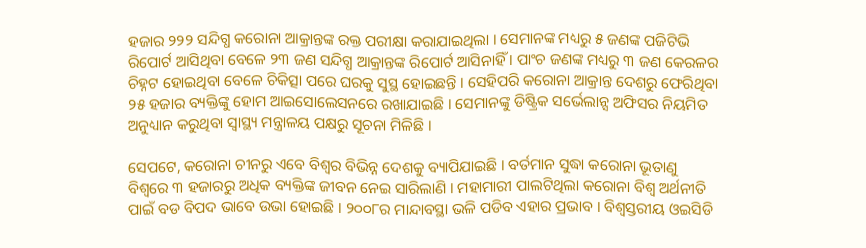ହଜାର ୨୨୨ ସନ୍ଦିଗ୍ଧ କରୋନା ଆକ୍ରାନ୍ତଙ୍କ ରକ୍ତ ପରୀକ୍ଷା କରାଯାଇଥିଲା । ସେମାନଙ୍କ ମଧ୍ୟରୁ ୫ ଜଣଙ୍କ ପଜିଟିଭି ରିପୋର୍ଟ ଆସିଥିବା ବେଳେ ୨୩ ଜଣ ସନ୍ଦିଗ୍ଧ ଆକ୍ରାନ୍ତଙ୍କ ରିପୋର୍ଟ ଆସିନାହିଁ । ପାଂଚ ଜଣଙ୍କ ମଧ୍ୟରୁ ୩ ଜଣ କେରଳର ଚିହ୍ନଟ ହୋଇଥିବା ବେଳେ ଚିକିତ୍ସା ପରେ ଘରକୁ ସୁସ୍ଥ ହୋଇଛନ୍ତି । ସେହିପରି କରୋନା ଆକ୍ରାନ୍ତ ଦେଶରୁ ଫେରିଥିବା ୨୫ ହଜାର ବ୍ୟକ୍ତିଙ୍କୁ ହୋମ ଆଇସୋଲେସନରେ ରଖାଯାଇଛି । ସେମାନଙ୍କୁ ଡିଷ୍ଟ୍ରିକ ସର୍ଭେଲାନ୍ସ ଅଫିସର ନିୟମିତ ଅନୁଧ୍ୟାନ କରୁଥିବା ସ୍ୱାସ୍ଥ୍ୟ ମନ୍ତ୍ରାଳୟ ପକ୍ଷରୁ ସୂଚନା ମିଳିଛି ।

ସେପଟେ, କରୋନା ଚୀନରୁ ଏବେ ବିଶ୍ୱର ବିଭିନ୍ନ ଦେଶକୁ ବ୍ୟାପିଯାଇଛି । ବର୍ତମାନ ସୁଦ୍ଧା କରୋନା ଭୂତାଣୁ ବିଶ୍ୱରେ ୩ ହଜାରରୁ ଅଧିକ ବ୍ୟକ୍ତିଙ୍କ ଜୀବନ ନେଇ ସାରିଲାଣି । ମହାମାରୀ ପାଲଟିଥିଲା କରୋନା ବିଶ୍ୱ ଅର୍ଥନୀତି ପାଇଁ ବଡ ବିପଦ ଭାବେ ଉଭା ହୋଇଛି । ୨୦୦୮ର ମାନ୍ଦାବସ୍ଥା ଭଳି ପଡିବ ଏହାର ପ୍ରଭାବ । ବିଶ୍ୱସ୍ତରୀୟ ଓଇସିଡି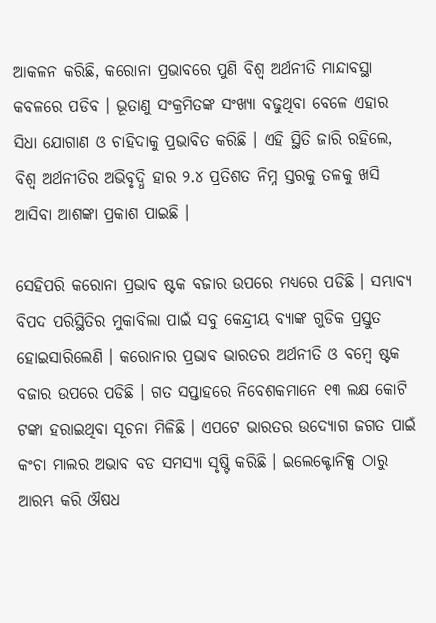ଆକଳନ କରିଛି, କରୋନା ପ୍ରଭାବରେ ପୁଣି ବିଶ୍ୱ ଅର୍ଥନୀତି ମାନ୍ଦାବସ୍ଥା କବଳରେ ପଡିବ । ଭୂତାଣୁ ସଂକ୍ରମିତଙ୍କ ସଂଖ୍ୟା ବଢୁଥିବା ବେଳେ ଏହାର ସିଧା ଯୋଗାଣ ଓ ଚାହିଦାକୁ ପ୍ରଭାବିତ କରିଛି । ଏହି ସ୍ଥିତି ଜାରି ରହିଲେ, ବିଶ୍ୱ ଅର୍ଥନୀତିର ଅଭିବୃଦ୍ଧି ହାର ୨.୪ ପ୍ରତିଶତ ନିମ୍ନ ସ୍ତରକୁ ତଳକୁ ଖସି ଆସିବା ଆଶଙ୍କା ପ୍ରକାଶ ପାଇଛି ।

ସେହିପରି କରୋନା ପ୍ରଭାବ ଷ୍ଟକ ବଜାର ଉପରେ ମଧ୍ୟରେ ପଡିଛି । ସମ୍ଭାବ୍ୟ ବିପଦ ପରିସ୍ଥିତିର ମୁକାବିଲା ପାଇଁ ସବୁ କେନ୍ଦ୍ରୀୟ ବ୍ୟାଙ୍କ ଗୁଡିକ ପ୍ରସ୍ତୁତ ହୋଇସାରିଲେଣି । କରୋନାର ପ୍ରଭାବ ଭାରତର ଅର୍ଥନୀତି ଓ ବମ୍ବେ ଷ୍ଟକ ବଜାର ଉପରେ ପଡିଛି । ଗତ ସପ୍ତାହରେ ନିବେଶକମାନେ ୧୩ ଲକ୍ଷ କୋଟି ଟଙ୍କା ହରାଇଥିବା ସୂଚନା ମିଳିଛି । ଏପଟେ ଭାରତର ଉଦ୍ୟୋଗ ଜଗତ ପାଇଁ କଂଚା ମାଲର ଅଭାବ ବଡ ସମସ୍ୟା ସୃଷ୍ଟି କରିଛି । ଇଲେକ୍ଟୋନିକ୍ସ ଠାରୁ ଆରମ୍ଭ କରି ଔଷଧ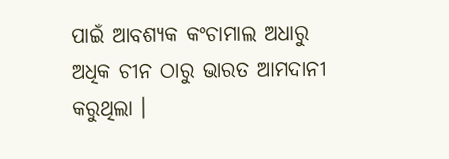ପାଇଁ ଆବଶ୍ୟକ କଂଚାମାଲ ଅଧାରୁ ଅଧିକ ଚୀନ ଠାରୁ ଭାରତ ଆମଦାନୀ କରୁଥିଲା ।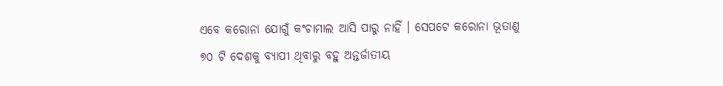ଏବେ କରୋନା ଯୋଗୁଁ କଂଚାମାଲ ଆସି ପାରୁ ନାହିଁ । ସେପଟେ କରୋନା ଭୂତାଣୁ ୭୦ ଟି ଦେଶକୁ ବ୍ୟାପୀ ଥିବାରୁ ବହୁ ଅନ୍ତର୍ଜାତୀୟ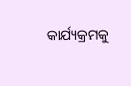କାର୍ଯ୍ୟକ୍ରମକୁ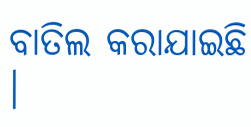ବାତିଲ କରାଯାଇଛି ।